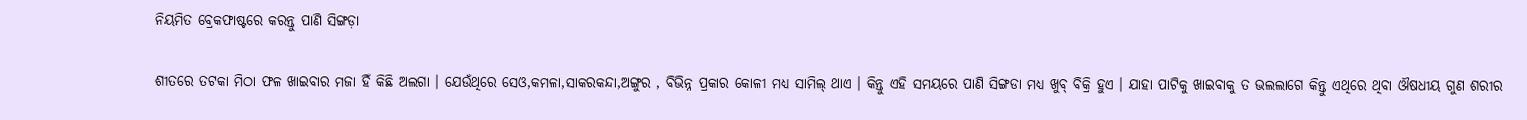ନିୟମିତ ବ୍ରେକଫାଷ୍ଟରେ କରନ୍ତୁ ପାଣି ସିଙ୍ଗଡ଼ା

ଶୀତରେ ତଟକା ମିଠା ଫଳ ଖାଇବାର ମଜା ହିଁ କିଛି ଅଲଗା । ଯେଉଁଥିରେ ସେଓ,କମଳା,ସାକରକନ୍ଦା,ଅଙ୍ଗୁର , ବିଭିନ୍ନ ପ୍ରକାର କୋଳୀ ମଧ୍ୟ ସାମିଲ୍ ଥାଏ । କିନ୍ତୁ ଏହି ସମୟରେ ପାଣି ସିଙ୍ଗଡା ମଧ୍ୟ ଖୁବ୍ ବିକ୍ରି ହୁଏ । ଯାହା ପାଟିକୁ ଖାଇବାକୁ ତ ଭଲଲାଗେ କିନ୍ତୁ ଏଥିରେ ଥିବା ଔଷଧୀୟ ଗୁଣ ଶରୀର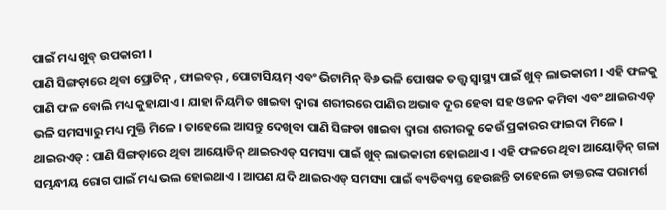ପାଇଁ ମଧ୍ୟ ଖୁବ୍ ଉପକାରୀ ।
ପାଣି ସିଙ୍ଗଡ଼ାରେ ଥିବା ପ୍ରୋଟିନ୍ , ଫାଇବର୍ , ପୋଟାସିୟମ୍ ଏବଂ ଭିଟାମିନ୍ ବି୬ ଭଳି ପୋଷକ ତତ୍ତ୍ବ ସ୍ବାସ୍ଥ୍ୟ ପାଇଁ ଖୁବ୍ ଲାଭକାରୀ । ଏହି ଫଳକୁ ପାଣି ଫଳ ବୋଲି ମଧ୍ୟ କୁହାଯାଏ । ଯାହା ନିୟମିତ ଖାଇବା ଦ୍ବାରା ଶରୀରରେ ପାଣିର ଅଭାବ ଦୂର ହେବା ସହ ଓଜନ କମିବା ଏବଂ ଥାଇରଏଡ୍ ଭଳି ସମସ୍ୟାରୁ ମଧ୍ୟ ମୁକ୍ତି ମିଳେ । ତାହେଲେ ଆସନ୍ତୁ ଦେଖିବା ପାଣି ସିଙ୍ଗଡା ଖାଇବା ଦ୍ବାରା ଶରୀରକୁ କେଉଁ ପ୍ରକାରର ଫାଇଦା ମିଳେ ।
ଥାଇରଏଡ୍ : ପାଣି ସିଙ୍ଗଡ଼ାରେ ଥିବା ଆୟୋଡିନ୍ ଥାଇରଏଡ୍ ସମସ୍ୟା ପାଇଁ ଖୁବ୍ ଲାଭକାରୀ ହୋଇଥାଏ । ଏହି ଫଳରେ ଥିବା ଆୟୋଡ଼ିନ୍ ଗଳା ସମ୍ଭନ୍ଧୀୟ ରୋଗ ପାଇଁ ମଧ୍ୟ ଭଲ ହୋଇଥାଏ । ଆପଣ ଯଦି ଥାଇରଏଡ୍ ସମସ୍ୟା ପାଇଁ ବ୍ୟତିବ୍ୟସ୍ତ ହେଉଛନ୍ତି ତାହେଲେ ଡାକ୍ତରଙ୍କ ପରାମର୍ଶ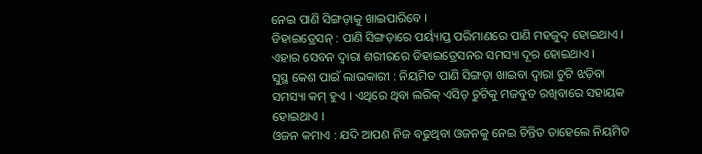ନେଇ ପାଣି ସିଙ୍ଗଡ଼ାକୁ ଖାଇପାରିବେ ।
ଡିହାଇଡ୍ରେସନ୍ : ପାଣି ସିଙ୍ଗଡ଼ାରେ ପର୍ୟ୍ୟାପ୍ତ ପରିମାଣରେ ପାଣି ମହଜୁଦ୍ ହୋଇଥାଏ । ଏହାର ସେବନ ଦ୍ବାରା ଶରୀରରେ ଡିହାଇଡ୍ରେସନର ସମସ୍ୟା ଦୂର ହୋଇଥାଏ ।
ସୁସ୍ଥ କେଶ ପାଇଁ ଲାଭକାରୀ : ନିୟମିତ ପାଣି ସିଙ୍ଗଡ଼ା ଖାଇବା ଦ୍ବାରା ଚୁଟି ଝଡ଼ିବା ସମସ୍ୟା କମ୍ ହୁଏ । ଏଥିରେ ଥିବା ଲରିକ୍ ଏସିଡ୍ ଚୁଟିକୁ ମଜବୁତ ରଖିବାରେ ସହାୟକ ହୋଇଥାଏ ।
ଓଜନ କମାଏ : ଯଦି ଆପଣ ନିଜ ବଢୁଥିବା ଓଜନକୁ ନେଇ ଚିନ୍ତିତ ତାହେଲେ ନିୟମିତ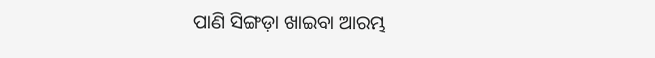ପାଣି ସିଙ୍ଗଡ଼ା ଖାଇବା ଆରମ୍ଭ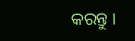କରନ୍ତୁ ।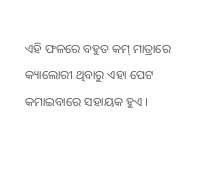ଏହି ଫଳରେ ବହୁତ କମ୍ ମାତ୍ରାରେ କ୍ୟାଲୋରୀ ଥିବାରୁ ଏହା ପେଟ କମାଇବାରେ ସହାୟକ ହୁଏ ।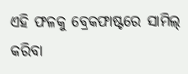ଏହି ଫଳକୁ ବ୍ରେକଫାଷ୍ଟରେ ସାମିଲ୍ କରିବା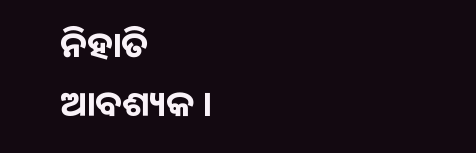ନିହାତି ଆବଶ୍ୟକ ।